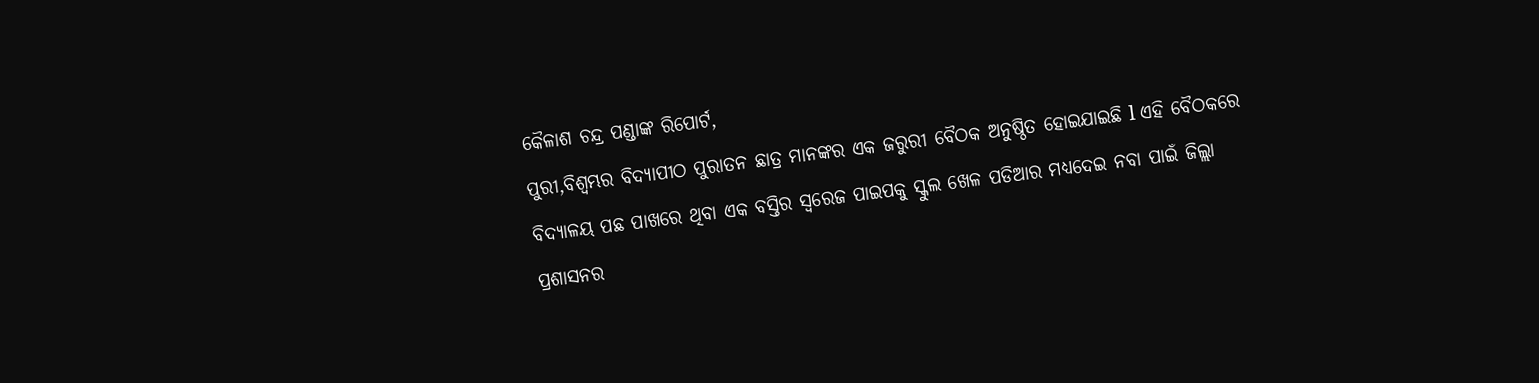କୈଳାଶ ଚନ୍ଦ୍ର ପଣ୍ଡାଙ୍କ ରିପୋର୍ଟ,
ପୁରୀ,ବିଶ୍ବମ୍ଭର ବିଦ୍ୟାପୀଠ ପୁରାତନ ଛାତ୍ର ମାନଙ୍କର ଏକ ଜରୁରୀ ବୈଠକ ଅନୁଷ୍ଠିତ ହୋଇଯାଇଛି l ଏହି ବୈଠକରେ ବିଦ୍ୟାଳୟ ପଛ ପାଖରେ ଥିବା ଏକ ବସ୍ତିର ସ୍ୱରେଜ ପାଇପକୁ ସ୍କୁଲ ଖେଳ ପଡିଆର ମଧ୍ୟଦେଇ ନବା ପାଇଁ ଜିଲ୍ଲା ପ୍ରଶାସନର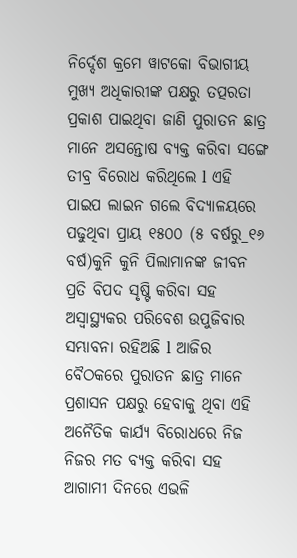ନିର୍ଦ୍ଦେଶ କ୍ରମେ ୱାଟକୋ ବିଭାଗୀୟ ମୁଖ୍ୟ ଅଧିକାରୀଙ୍କ ପକ୍ଷରୁ ତତ୍ପରତା ପ୍ରକାଶ ପାଇଥିବା ଜାଣି ପୁରାତନ ଛାତ୍ର ମାନେ ଅସନ୍ତୋଷ ବ୍ୟକ୍ତ କରିବା ସଙ୍ଗେ ତୀବ୍ର ବିରୋଧ କରିଥିଲେ l ଏହି ପାଇପ ଲାଇନ ଗଲେ ବିଦ୍ୟାଳୟରେ ପଢୁଥିବା ପ୍ରାୟ ୧୫୦୦ (୫ ବର୍ଷରୁ_୧୬ ବର୍ଷ)କୁନି କୁନି ପିଲାମାନଙ୍କ ଜୀବନ ପ୍ରତି ବିପଦ ସୃଷ୍ଟି କରିବା ସହ ଅସ୍ଵାସ୍ଥ୍ୟକର ପରିବେଶ ଉପୁଜିବାର ସମ୍ଭାବନା ରହିଅଛି l ଆଜିର ବୈଠକରେ ପୁରାତନ ଛାତ୍ର ମାନେ ପ୍ରଶାସନ ପକ୍ଷରୁ ହେବାକୁ ଥିବା ଏହି ଅନୈତିକ କାର୍ଯ୍ୟ ବିରୋଧରେ ନିଜ ନିଜର ମତ ବ୍ୟକ୍ତ କରିବା ସହ ଆଗାମୀ ଦିନରେ ଏଭଳି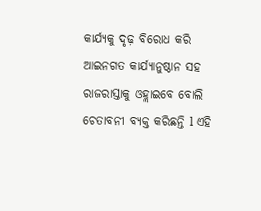କାର୍ଯ୍ୟକୁ ଦୃଢ଼ ବିରୋଧ କରି ଆଇନଗତ କାର୍ଯ୍ଯାନୁଷ୍ଠାନ ସହ ରାଜରାସ୍ତାକୁ ଓହ୍ଲାଇବେ ବୋଲି ଚେତାବନୀ ବ୍ୟକ୍ତ କରିଛନ୍ତି l ଏହି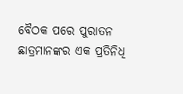ବୈଠକ ପରେ ପୁରାତନ ଛାତ୍ରମାନଙ୍କର ଏକ ପ୍ରତିନିଧି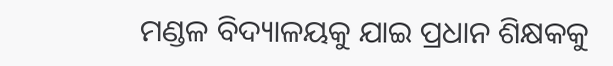ମଣ୍ଡଳ ବିଦ୍ୟାଳୟକୁ ଯାଇ ପ୍ରଧାନ ଶିକ୍ଷକକୁ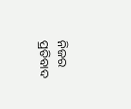ନିଜର ପ୍ରତିବାଦ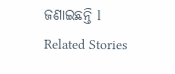ଜଣାଇଛନ୍ତି l
Related Stories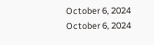October 6, 2024
October 6, 2024